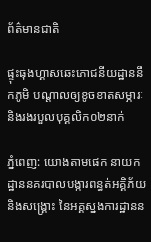ព័ត៌មានជាតិ

ផ្ទុះធុងហ្គាសឆេះភោជនីយដ្ឋាននឹកភូមិ បណ្តាលឲ្យខូចខាតសម្ភារៈ និងរងរបួលបុគ្គលិក០២នាក់

ភ្នំពេញ: យោងតាមផេក នាយកដ្ឋាននគរបាលបង្ការពន្ធត់អគ្គិភ័យ និងសង្រ្គោះ នៃអគ្គស្នងការដ្ឋានន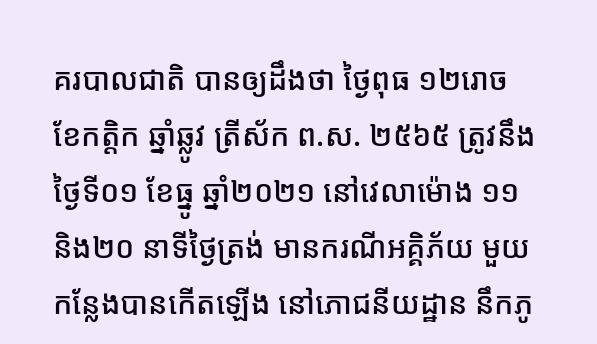គរបាលជាតិ បានឲ្យដឹងថា ថ្ងៃពុធ ១២រោច ខែកត្តិក ឆ្នាំឆ្លូវ ត្រីស័ក ព.ស. ២៥៦៥ ត្រូវនឹងថ្ងៃទី០១ ខែធ្នូ ឆ្នាំ២០២១ នៅវេលាម៉ោង ១១និង២០ នាទីថ្ងៃត្រង់ មានករណីអគ្គិភ័យ មួយកន្លែងបានកើតឡើង នៅភោជនីយដ្ឋាន នឹកភូ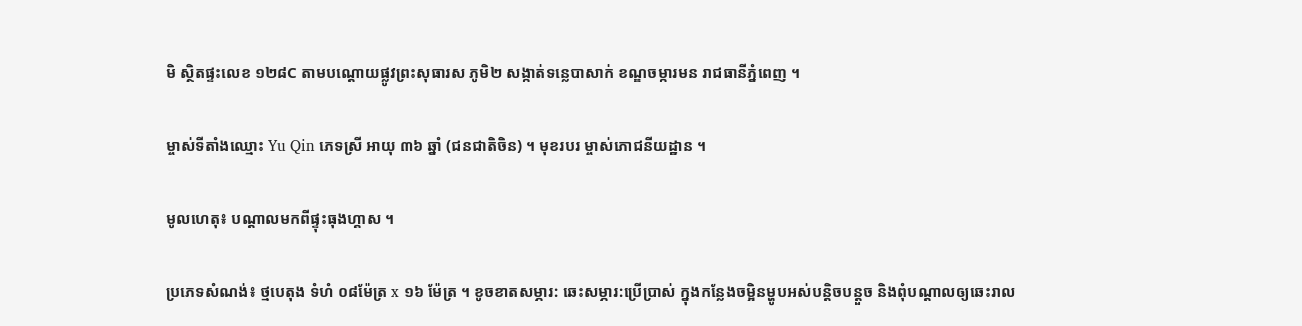មិ ស្ថិតផ្ទះលេខ ១២៨C តាមបណ្តោយផ្លូវព្រះសុធារស ភូមិ២ សង្កាត់ទន្លេបាសាក់ ខណ្ឌចម្ការមន រាជធានីភ្នំពេញ ។

ម្ចាស់ទីតាំងឈ្មោះ Yu Qin ភេទស្រី អាយុ ៣៦ ឆ្នាំ (ជនជាតិចិន) ។ មុខរបរ ម្ចាស់ភោជនីយដ្ឋាន ។

មូលហេតុ៖ បណ្តាលមកពីផ្ទុះធុងហ្គាស ។

ប្រភេទសំណង់៖ ថ្មបេតុង ទំហំ ០៨ម៉ែត្រ x ១៦ ម៉ែត្រ ។ ខូចខាតសម្ភារ: ឆេះសម្ភារ:ប្រើប្រាស់ ក្នុងកន្លែងចម្អិនម្ហូបអស់បន្តិចបន្តួច និងពុំបណ្តាលឲ្យឆេះរាល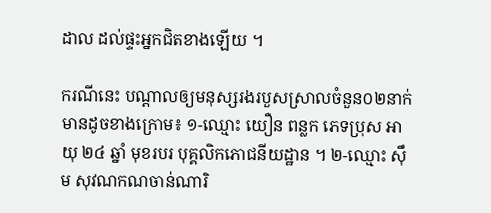ដាល ដល់ផ្ទះអ្នកជិតខាងឡើយ ។

ករណីនេះ បណ្តាលឲ្យមនុស្សរងរបួសស្រាលចំនួន០២នាក់ មានដូចខាងក្រោម៖ ១-ឈ្មោះ យឿន ពន្លក ភេទប្រុស អាយុ ២៤ ឆ្នាំ មុខរបរ បុគ្គលិកភោជនីយដ្ឋាន ។ ២-ឈ្មោះ ស៊ឹម សុវណកណចាន់ណារិ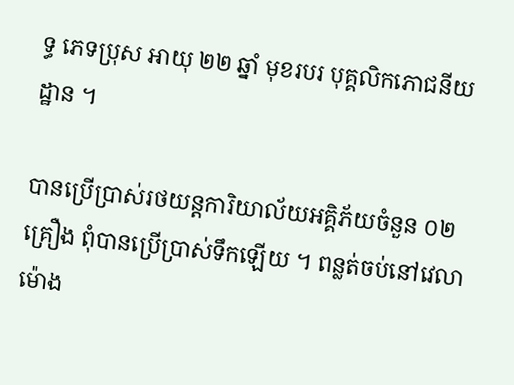ទ្ធ ភេទប្រុស អាយុ ២២ ឆ្នាំ មុខរបរ បុគ្គលិកភោជនីយដ្ឋាន ។

បានប្រើប្រាស់រថយន្តការិយាល័យអគ្គិភ័យចំនួន ០២ គ្រឿង ពុំបានប្រើប្រាស់ទឹកឡើយ ។ ពន្លត់ចប់នៅវេលាម៉ោង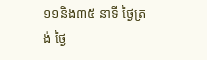១១និង៣៥ នាទី ថ្ងៃត្រង់ ថ្ងៃ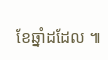ខែឆ្នាំដដែល ៕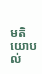មតិយោបល់